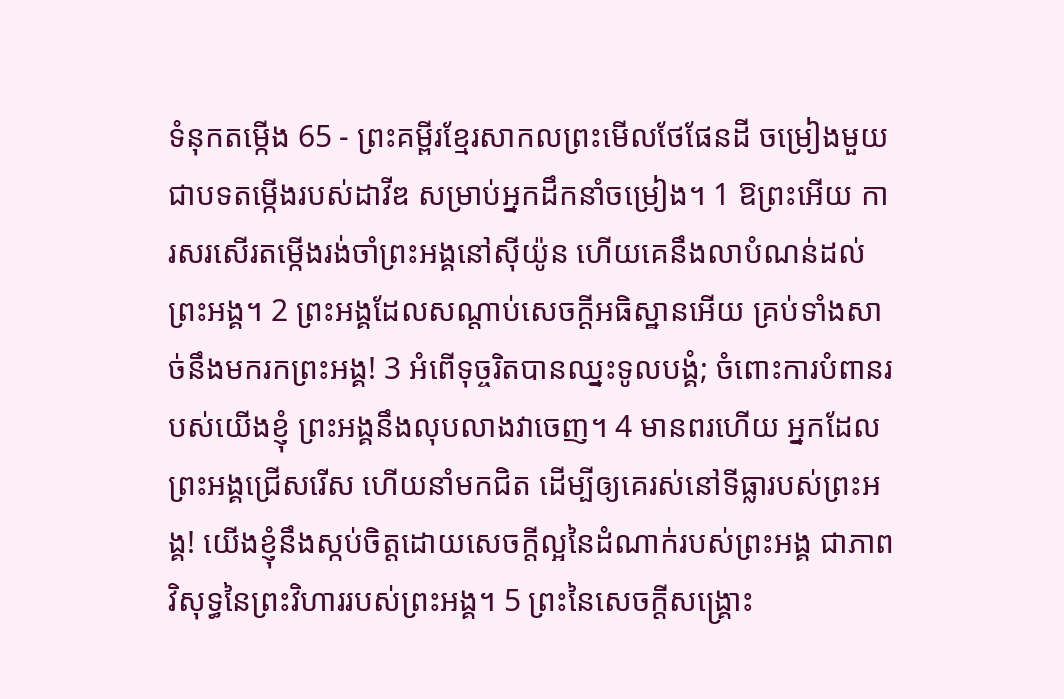ទំនុកតម្កើង 65 - ព្រះគម្ពីរខ្មែរសាកលព្រះមើលថែផែនដី ចម្រៀងមួយ ជាបទតម្កើងរបស់ដាវីឌ សម្រាប់អ្នកដឹកនាំចម្រៀង។ 1 ឱព្រះអើយ ការសរសើរតម្កើងរង់ចាំព្រះអង្គនៅស៊ីយ៉ូន ហើយគេនឹងលាបំណន់ដល់ព្រះអង្គ។ 2 ព្រះអង្គដែលសណ្ដាប់សេចក្ដីអធិស្ឋានអើយ គ្រប់ទាំងសាច់នឹងមករកព្រះអង្គ! 3 អំពើទុច្ចរិតបានឈ្នះទូលបង្គំ; ចំពោះការបំពានរបស់យើងខ្ញុំ ព្រះអង្គនឹងលុបលាងវាចេញ។ 4 មានពរហើយ អ្នកដែលព្រះអង្គជ្រើសរើស ហើយនាំមកជិត ដើម្បីឲ្យគេរស់នៅទីធ្លារបស់ព្រះអង្គ! យើងខ្ញុំនឹងស្កប់ចិត្តដោយសេចក្ដីល្អនៃដំណាក់របស់ព្រះអង្គ ជាភាពវិសុទ្ធនៃព្រះវិហាររបស់ព្រះអង្គ។ 5 ព្រះនៃសេចក្ដីសង្គ្រោះ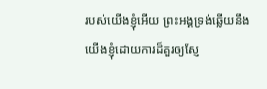របស់យើងខ្ញុំអើយ ព្រះអង្គទ្រង់ឆ្លើយនឹងយើងខ្ញុំដោយការដ៏គួរឲ្យស្ញែ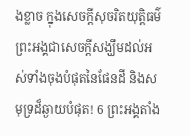ងខ្លាច ក្នុងសេចក្ដីសុចរិតយុត្តិធម៌ ព្រះអង្គជាសេចក្ដីសង្ឃឹមដល់អស់ទាំងចុងបំផុតនៃផែនដី និងសមុទ្រដ៏ឆ្ងាយបំផុត! 6 ព្រះអង្គតាំង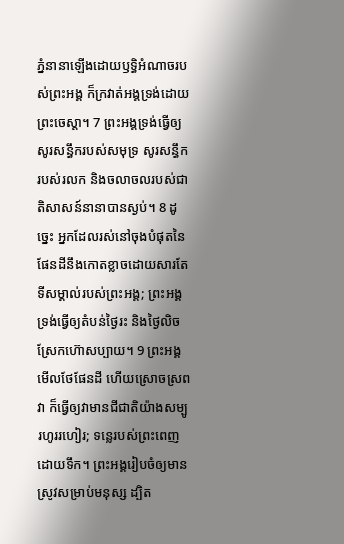ភ្នំនានាឡើងដោយឫទ្ធិអំណាចរបស់ព្រះអង្គ ក៏ក្រវាត់អង្គទ្រង់ដោយព្រះចេស្ដា។ 7 ព្រះអង្គទ្រង់ធ្វើឲ្យសូរសន្ធឹករបស់សមុទ្រ សូរសន្ធឹករបស់រលក និងចលាចលរបស់ជាតិសាសន៍នានាបានស្ងប់។ 8 ដូច្នេះ អ្នកដែលរស់នៅចុងបំផុតនៃផែនដីនឹងកោតខ្លាចដោយសារតែទីសម្គាល់របស់ព្រះអង្គ; ព្រះអង្គទ្រង់ធ្វើឲ្យតំបន់ថ្ងៃរះ និងថ្ងៃលិចស្រែកហ៊ោសប្បាយ។ 9 ព្រះអង្គមើលថែផែនដី ហើយស្រោចស្រពវា ក៏ធ្វើឲ្យវាមានជីជាតិយ៉ាងសម្បូរហូររហៀរ; ទន្លេរបស់ព្រះពេញដោយទឹក។ ព្រះអង្គរៀបចំឲ្យមានស្រូវសម្រាប់មនុស្ស ដ្បិត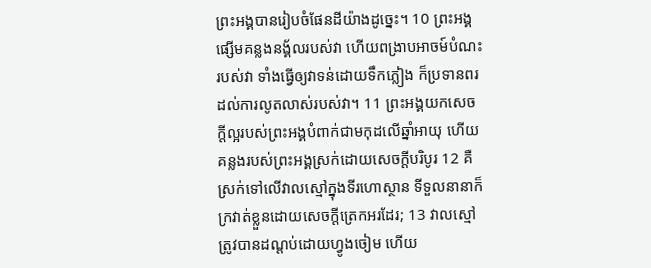ព្រះអង្គបានរៀបចំផែនដីយ៉ាងដូច្នេះ។ 10 ព្រះអង្គផ្សើមគន្លងនង្គ័លរបស់វា ហើយពង្រាបអាចម៍បំណះរបស់វា ទាំងធ្វើឲ្យវាទន់ដោយទឹកភ្លៀង ក៏ប្រទានពរដល់ការលូតលាស់របស់វា។ 11 ព្រះអង្គយកសេចក្ដីល្អរបស់ព្រះអង្គបំពាក់ជាមកុដលើឆ្នាំអាយុ ហើយគន្លងរបស់ព្រះអង្គស្រក់ដោយសេចក្ដីបរិបូរ 12 គឺស្រក់ទៅលើវាលស្មៅក្នុងទីរហោស្ថាន ទីទួលនានាក៏ក្រវាត់ខ្លួនដោយសេចក្ដីត្រេកអរដែរ; 13 វាលស្មៅត្រូវបានដណ្ដប់ដោយហ្វូងចៀម ហើយ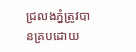ជ្រលងភ្នំត្រូវបានគ្របដោយ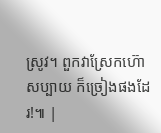ស្រូវ។ ពួកវាស្រែកហ៊ោសប្បាយ ក៏ច្រៀងផងដែរ!៕ |